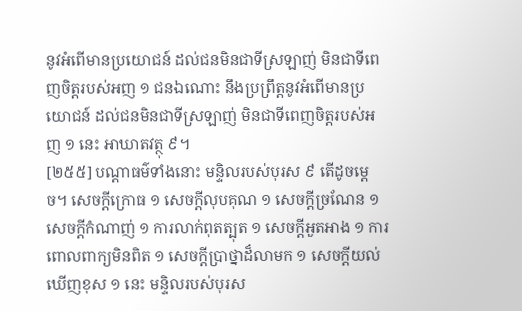នូវអំពើមានប្រយោជន៍ ដល់ជនមិនជាទីស្រឡាញ់ មិនជាទីពេញចិត្តរបស់អញ ១ ជនឯណោះ នឹងប្រព្រឹត្តនូវអំពើមានប្រយោជន៍ ដល់ជនមិនជាទីស្រឡាញ់ មិនជាទីពេញចិត្តរបស់អញ ១ នេះ អាឃាតវត្ថុ ៩។
[២៥៥] បណ្ដាធម៌ទាំងនោះ មន្ទិលរបស់បុរស ៩ តើដូចម្ដេច។ សេចក្ដីក្រោធ ១ សេចក្ដីលុបគុណ ១ សេចក្ដីច្រណែន ១ សេចក្ដីកំណាញ់ ១ ការលាក់ពុតត្បុត ១ សេចក្ដីអួតអាង ១ ការពោលពាក្យមិនពិត ១ សេចក្ដីប្រាថ្នាដ៏លាមក ១ សេចក្ដីយល់ឃើញខុស ១ នេះ មន្ទិលរបស់បុរស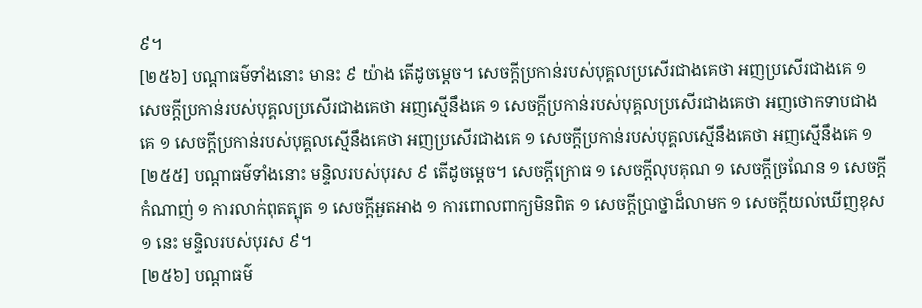៩។
[២៥៦] បណ្ដាធម៌ទាំងនោះ មានះ ៩ យ៉ាង តើដូចម្ដេច។ សេចក្ដីប្រកាន់របស់បុគ្គលប្រសើរជាងគេថា អញប្រសើរជាងគេ ១ សេចក្ដីប្រកាន់របស់បុគ្គលប្រសើរជាងគេថា អញស្មើនឹងគេ ១ សេចក្ដីប្រកាន់របស់បុគ្គលប្រសើរជាងគេថា អញថោកទាបជាងគេ ១ សេចក្ដីប្រកាន់របស់បុគ្គលស្មើនឹងគេថា អញប្រសើរជាងគេ ១ សេចក្ដីប្រកាន់របស់បុគ្គលស្មើនឹងគេថា អញស្មើនឹងគេ ១
[២៥៥] បណ្ដាធម៌ទាំងនោះ មន្ទិលរបស់បុរស ៩ តើដូចម្ដេច។ សេចក្ដីក្រោធ ១ សេចក្ដីលុបគុណ ១ សេចក្ដីច្រណែន ១ សេចក្ដីកំណាញ់ ១ ការលាក់ពុតត្បុត ១ សេចក្ដីអួតអាង ១ ការពោលពាក្យមិនពិត ១ សេចក្ដីប្រាថ្នាដ៏លាមក ១ សេចក្ដីយល់ឃើញខុស ១ នេះ មន្ទិលរបស់បុរស ៩។
[២៥៦] បណ្ដាធម៌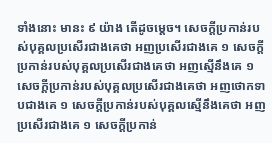ទាំងនោះ មានះ ៩ យ៉ាង តើដូចម្ដេច។ សេចក្ដីប្រកាន់របស់បុគ្គលប្រសើរជាងគេថា អញប្រសើរជាងគេ ១ សេចក្ដីប្រកាន់របស់បុគ្គលប្រសើរជាងគេថា អញស្មើនឹងគេ ១ សេចក្ដីប្រកាន់របស់បុគ្គលប្រសើរជាងគេថា អញថោកទាបជាងគេ ១ សេចក្ដីប្រកាន់របស់បុគ្គលស្មើនឹងគេថា អញប្រសើរជាងគេ ១ សេចក្ដីប្រកាន់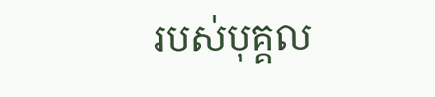របស់បុគ្គល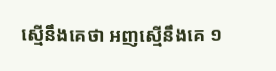ស្មើនឹងគេថា អញស្មើនឹងគេ ១